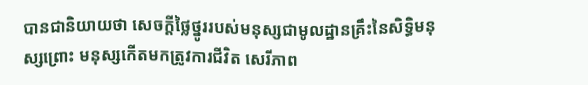បានជានិយាយថា សេចក្តីថ្លៃថ្នូររបស់មនុស្សជាមូលដ្ឋានគ្រឹះនៃសិទ្ធិមនុស្សព្រោះ មនុស្សកើតមកត្រូវការជីវិត សេរីភាព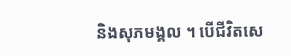និងសុភមង្គល ។ បើជីវិតសេ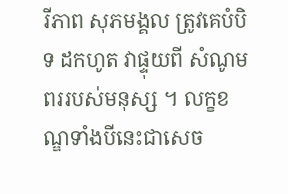រីភាព សុភមង្គល ត្រូវគេបំបិទ ដកហូត វាផ្ទុយពី សំណូមពររបស់មនុស្ស ។ លក្ខខណ្ឌទាំងបីនេះជាសេច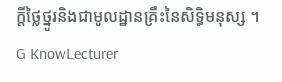ក្តីថ្លៃថ្នូរនិងជាមូលដ្ឋានគ្រឹះនៃសិទ្ធិមនុស្ស ។
G KnowLecturer